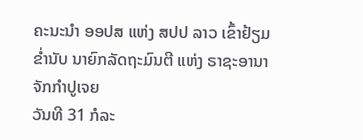ຄະນະນໍາ ອອປສ ແຫ່ງ ສປປ ລາວ ເຂົ້າຢ້ຽມຂໍ່ານັບ ນາຍົກລັດຖະມົນຕີ ແຫ່ງ ຣາຊະອານາຈັກກໍາປູເຈຍ
ວັນທີ 31 ກໍລະ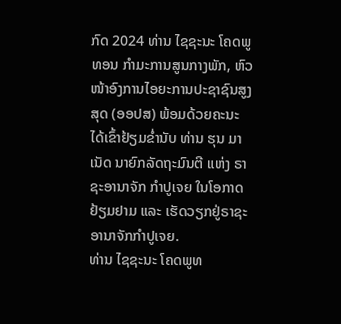ກົດ 2024 ທ່ານ ໄຊຊະນະ ໂຄດພູທອນ ກໍາມະການສູນກາງພັກ, ຫົວໜ້າອົງການໄອຍະການປະຊາຊົນສູງສຸດ (ອອປສ) ພ້ອມດ້ວຍຄະນະ ໄດ້ເຂົ້າຢ້ຽມຂໍ່ານັບ ທ່ານ ຮຸນ ມາເນັດ ນາຍົກລັດຖະມົນຕີ ແຫ່ງ ຣາຊະອານາຈັກ ກໍາປູເຈຍ ໃນໂອກາດຢ້ຽມຢາມ ແລະ ເຮັດວຽກຢູ່ຣາຊະອານາຈັກກຳປູເຈຍ.
ທ່ານ ໄຊຊະນະ ໂຄດພູທ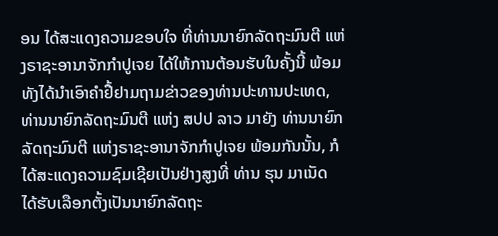ອນ ໄດ້ສະແດງຄວາມຂອບໃຈ ທີ່ທ່ານນາຍົກລັດຖະມົນຕີ ແຫ່ງຣາຊະອານາຈັກກໍາປູເຈຍ ໄດ້ໃຫ້ການຕ້ອນຮັບໃນຄັ້ງນີ້ ພ້ອມທັງໄດ້ນຳເອົາຄຳຢື້ຢາມຖາມຂ່າວຂອງທ່ານປະທານປະເທດ, ທ່ານນາຍົກລັດຖະມົນຕີ ແຫ່ງ ສປປ ລາວ ມາຍັງ ທ່ານນາຍົກລັດຖະມົນຕີ ແຫ່ງຣາຊະອານາຈັກກໍາປູເຈຍ ພ້ອມກັນນັ້ນ, ກໍໄດ້ສະແດງຄວາມຊົມເຊີຍເປັນຢ່າງສູງທີ່ ທ່ານ ຮຸນ ມາເນັດ ໄດ້ຮັບເລືອກຕັ້ງເປັນນາຍົກລັດຖະ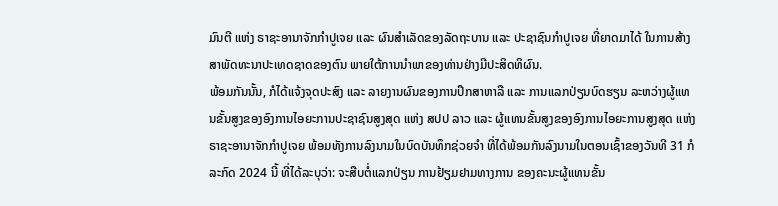ມົນຕີ ແຫ່ງ ຣາຊະອານາຈັກກໍາປູເຈຍ ແລະ ຜົນສໍາເລັດຂອງລັດຖະບານ ແລະ ປະຊາຊົນກໍາປູເຈຍ ທີ່ຍາດມາໄດ້ ໃນການສ້າງສາພັດທະນາປະເທດຊາດຂອງຕົນ ພາຍໃຕ້ການນໍາພາຂອງທ່ານຢ່າງມີປະສິດທິຜົນ.
ພ້ອມກັນນັ້ນ, ກໍໄດ້ແຈ້ງຈຸດປະສົງ ແລະ ລາຍງານຜົນຂອງການປຶກສາຫາລື ແລະ ການແລກປ່ຽນບົດຮຽນ ລະຫວ່າງຜູ້ແທນຂັ້ນສູງຂອງອົງການໄອຍະການປະຊາຊົນສູງສຸດ ແຫ່ງ ສປປ ລາວ ແລະ ຜູ້ແທນຂັ້ນສູງຂອງອົງການໄອຍະການສູງສຸດ ແຫ່ງ ຣາຊະອານາຈັກກໍາປູເຈຍ ພ້ອມທັງການລົງນາມໃນບົດບັນທຶກຊ່ວຍຈໍາ ທີ່ໄດ້ພ້ອມກັນລົງນາມໃນຕອນເຊົ້າຂອງວັນທີ 31 ກໍລະກົດ 2024 ນີ້ ທີ່ໄດ້ລະບຸວ່າ: ຈະສືບຕໍ່ແລກປ່ຽນ ການຢ້ຽມຢາມທາງການ ຂອງຄະນະຜູ້ແທນຂັ້ນ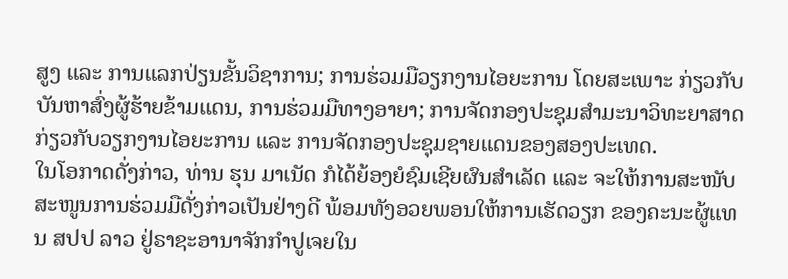ສູງ ແລະ ການແລກປ່ຽນຂັ້ນວິຊາການ; ການຮ່ວມມືວຽກງານໄອຍະການ ໂດຍສະເພາະ ກ່ຽວກັບບັນຫາສົ່ງຜູ້ຮ້າຍຂ້າມແດນ, ການຮ່ວມມືທາງອາຍາ; ການຈັດກອງປະຊຸມສໍາມະນາວິທະຍາສາດ ກ່ຽວກັບວຽກງານໄອຍະການ ແລະ ການຈັດກອງປະຊຸມຊາຍແດນຂອງສອງປະເທດ.
ໃນໂອກາດດັ່ງກ່າວ, ທ່ານ ຮຸນ ມາເນັດ ກໍໄດ້ຍ້ອງຍໍຊົມເຊີຍຜົນສຳເລັດ ແລະ ຈະໃຫ້ການສະໜັບສະໜູນການຮ່ວມມືດັ່ງກ່າວເປັນຢ່າງດີ ພ້ອມທັງອວຍພອນໃຫ້ການເຮັດວຽກ ຂອງຄະນະຜູ້ແທນ ສປປ ລາວ ຢູ່ຣາຊະອານາຈັກກຳປູເຈຍໃນ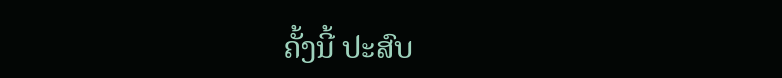ຄັ້ງນີ້ ປະສົບ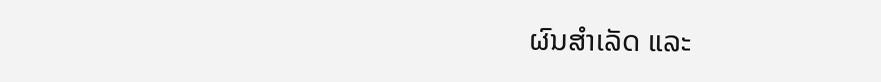ຜົນສຳເລັດ ແລະ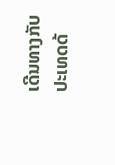ເດີນທາງກັບປະເທດດ້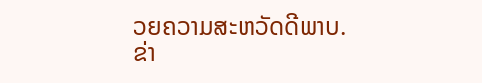ວຍຄວາມສະຫວັດດີພາບ.
ຂ່າ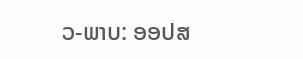ວ-ພາບ: ອອປສ